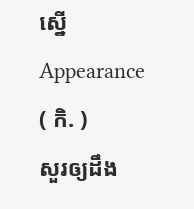ស្នើ
Appearance
( កិ. )
សួរឲ្យដឹង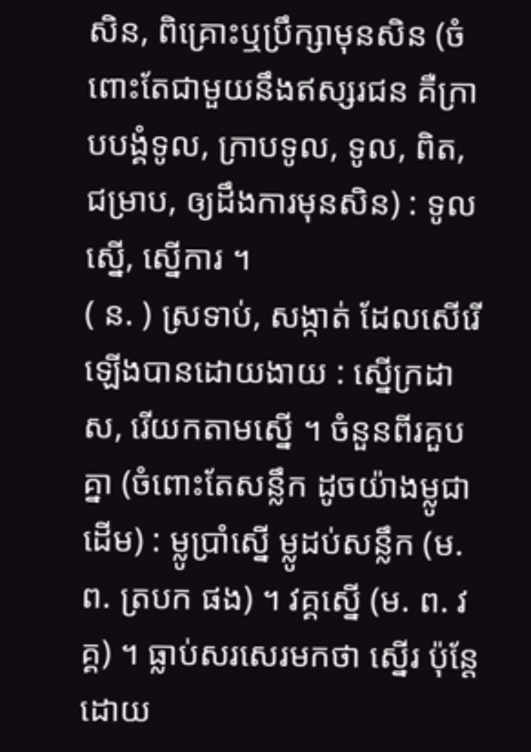សិន, ពិគ្រោះឬប្រឹក្សាមុនសិន (ចំពោះតែជាមួយនឹងឥស្សរជន គឺក្រាបបង្គំទូល, ក្រាបទូល, ទូល, ពិត, ជម្រាប, ឲ្យដឹងការមុនសិន) : ទូលស្នើ, ស្នើការ ។
( ន. ) ស្រទាប់, សង្កាត់ ដែលសើរើឡើងបានដោយងាយ : ស្នើក្រដាស, រើយកតាមស្នើ ។ ចំនួនពីរគួបគ្នា (ចំពោះតែសន្លឹក ដូចយ៉ាងម្លូជាដើម) : ម្លូប្រាំស្នើ ម្លូដប់សន្លឹក (ម. ព. ត្របក ផង) ។ វគ្គស្នើ (ម. ព. វគ្គ) ។ ធ្លាប់សរសេរមកថា ស្នើរ ប៉ុន្តែដោយ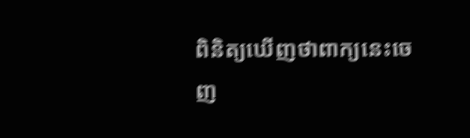ពិនិត្យឃើញថាពាក្យនេះចេញ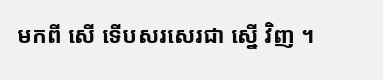មកពី សើ ទើបសរសេរជា ស្នើ វិញ ។